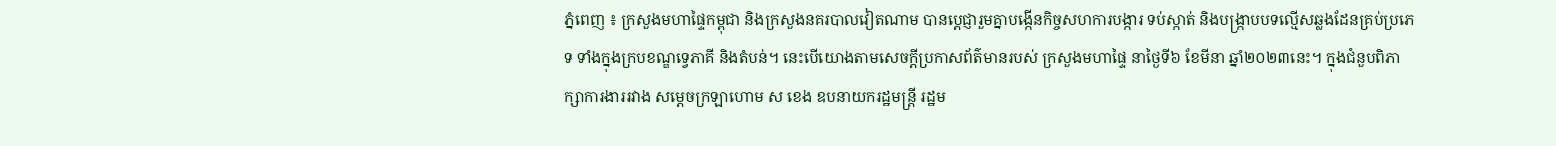ភ្នំពេញ ៖ ក្រសួងមហាផ្ទៃកម្ពុជា និងក្រសួងនគរបាលវៀតណាម បានប្ដេជ្ញារួមគ្នាបង្កេីនកិច្ចសហការបង្ការ ទប់ស្កាត់ និងបង្ក្រាបបទល្មើសឆ្លងដែនគ្រប់ប្រភេទ ទាំងក្នុងក្របខណ្ឌទ្វេភាគី និងតំបន់។ នេះបើយោងតាមសេចក្ដីប្រកាសព័ត៌មានរបស់ ក្រសួងមហាផ្ទៃ នាថ្ងៃទី៦ ខែមីនា ឆ្នាំ២០២៣នេះ។ ក្នុងជំនួបពិភាក្សាការងាររវាង សម្ដេចក្រឡាហោម ស ខេង ឧបនាយករដ្ឋមន្ដ្រី រដ្ឋម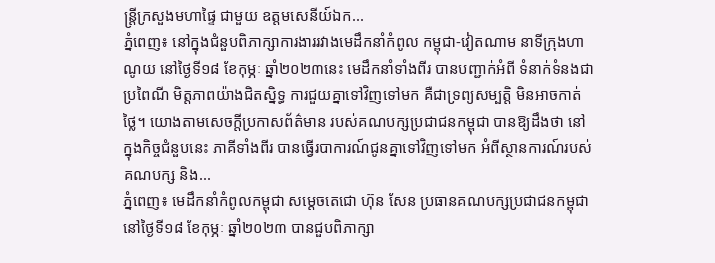ន្ដ្រីក្រសួងមហាផ្ទៃ ជាមួយ ឧត្តមសេនីយ៍ឯក...
ភ្នំពេញ៖ នៅក្នុងជំនួបពិភាក្សាការងាររវាងមេដឹកនាំកំពូល កម្ពុជា-វៀតណាម នាទីក្រុងហាណូយ នៅថ្ងៃទី១៨ ខែកុម្ភៈ ឆ្នាំ២០២៣នេះ មេដឹកនាំទាំងពីរ បានបញ្ជាក់អំពី ទំនាក់ទំនងជាប្រពៃណី មិត្តភាពយ៉ាងជិតស្និទ្ធ ការជួយគ្នាទៅវិញទៅមក គឺជាទ្រព្យសម្បត្តិ មិនអាចកាត់ថ្លៃ។ យោងតាមសេចក្តីប្រកាសព័ត៌មាន របស់គណបក្សប្រជាជនកម្ពុជា បានឱ្យដឹងថា នៅក្នុងកិច្ចជំនួបនេះ ភាគីទាំងពីរ បានធ្វើរបាការណ៍ជូនគ្នាទៅវិញទៅមក អំពីស្ថានការណ៍របស់គណបក្ស និង...
ភ្នំពេញ៖ មេដឹកនាំកំពូលកម្ពុជា សម្តេចតេជោ ហ៊ុន សែន ប្រធានគណបក្សប្រជាជនកម្ពុជា នៅថ្ងៃទី១៨ ខែកុម្ភៈ ឆ្នាំ២០២៣ បានជួបពិភាក្សា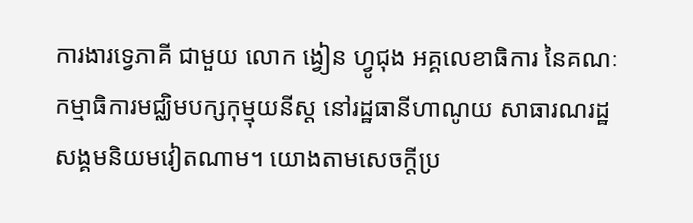ការងារទ្វេភាគី ជាមួយ លោក ង្វៀន ហ្វូជុង អគ្គលេខាធិការ នៃគណៈកម្មាធិការមជ្ឈិមបក្សកុម្មុយនីស្ត នៅរដ្ឋធានីហាណូយ សាធារណរដ្ឋសង្គមនិយមវៀតណាម។ យោងតាមសេចក្តីប្រ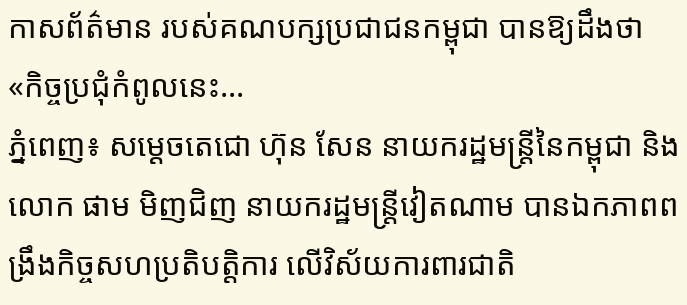កាសព័ត៌មាន របស់គណបក្សប្រជាជនកម្ពុជា បានឱ្យដឹងថា «កិច្ចប្រជុំកំពូលនេះ...
ភ្នំពេញ៖ សម្ដេចតេជោ ហ៊ុន សែន នាយករដ្ឋមន្ត្រីនៃកម្ពុជា និងលោក ផាម មិញជិញ នាយករដ្ឋមន្ត្រីវៀតណាម បានឯកភាពពង្រឹងកិច្ចសហប្រតិបត្តិការ លើវិស័យការពារជាតិ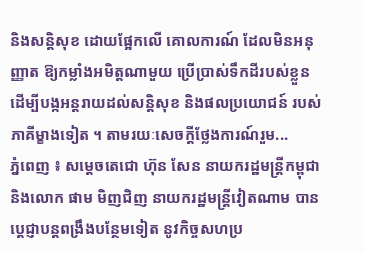និងសន្តិសុខ ដោយផ្អែកលើ គោលការណ៍ ដែលមិនអនុញ្ញាត ឱ្យកម្លាំងអមិត្តណាមួយ ប្រើប្រាស់ទឹកដីរបស់ខ្លួន ដើម្បីបង្កអន្តរាយដល់សន្តិសុខ និងផលប្រយោជន៍ របស់ភាគីម្ខាងទៀត ។ តាមរយៈសេចក្ដីថ្លែងការណ៍រួម...
ភ្នំពេញ ៖ សម្ដេចតេជោ ហ៊ុន សែន នាយករដ្ឋមន្ត្រីកម្ពុជា និងលោក ផាម មិញជិញ នាយករដ្ឋមន្ត្រីវៀតណាម បានប្តេជ្ញាបន្តពង្រឹងបន្ថែមទៀត នូវកិច្ចសហប្រ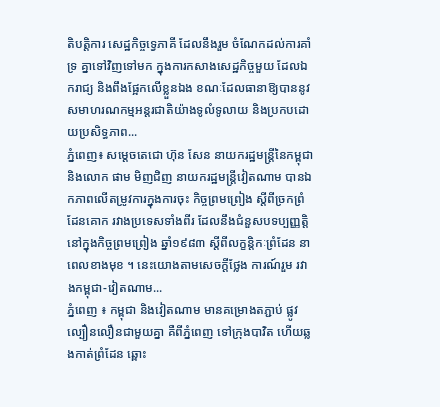តិបត្តិការ សេដ្ឋកិច្ចទ្វេភាគី ដែលនឹងរួម ចំណែកដល់ការគាំទ្រ គ្នាទៅវិញទៅមក ក្នុងការកសាងសេដ្ឋកិច្ចមួយ ដែលឯករាជ្យ និងពឹងផ្អែកលើខ្លួនឯង ខណៈដែលធានាឱ្យបាននូវ សមាហរណកម្មអន្តរជាតិយ៉ាងទូលំទូលាយ និងប្រកបដោយប្រសិទ្ធភាព...
ភ្នំពេញ៖ សម្ដេចតេជោ ហ៊ុន សែន នាយករដ្ឋមន្ត្រីនៃកម្ពុជា និងលោក ផាម មិញជិញ នាយករដ្ឋមន្ត្រីវៀតណាម បានឯកភាពលើតម្រូវការក្នុងការចុះ កិច្ចព្រមព្រៀង ស្តីពីច្រកព្រំដែនគោក រវាងប្រទេសទាំងពីរ ដែលនឹងជំនួសបទប្បញ្ញត្តិ នៅក្នុងកិច្ចព្រមព្រៀង ឆ្នាំ១៩៨៣ ស្តីពីលក្ខន្តិកៈព្រំដែន នាពេលខាងមុខ ។ នេះយោងតាមសេចក្ដីថ្លែង ការណ៍រួម រវាងកម្ពុជា-វៀតណាម...
ភ្នំពេញ ៖ កម្ពុជា និងវៀតណាម មានគម្រោងតភ្ជាប់ ផ្លូវល្បឿនលឿនជាមួយគ្នា គឺពីភ្នំពេញ ទៅក្រុងបាវិត ហើយឆ្លងកាត់ព្រំដែន ឆ្ពោះ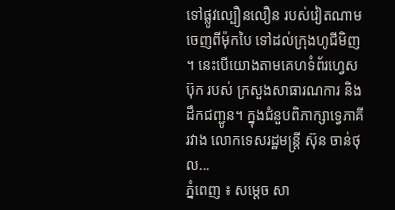ទៅផ្លូវល្បឿនលឿន របស់វៀតណាម ចេញពីម៉ុកបៃ ទៅដល់ក្រុងហូជីមិញ ។ នេះបើយោងតាមគេហទំព័រហ្វេសប៊ុក របស់ ក្រសួងសាធារណការ និងដឹកជញ្ជូន។ ក្នុងជំនួបពិភាក្សាទ្វេភាគីរវាង លោកទេសរដ្ឋមន្ត្រី ស៊ុន ចាន់ថុល...
ភ្នំពេញ ៖ សម្តេច សា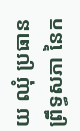យ ឈុំ ប្រធានព្រឹទ្ធសភា នៃក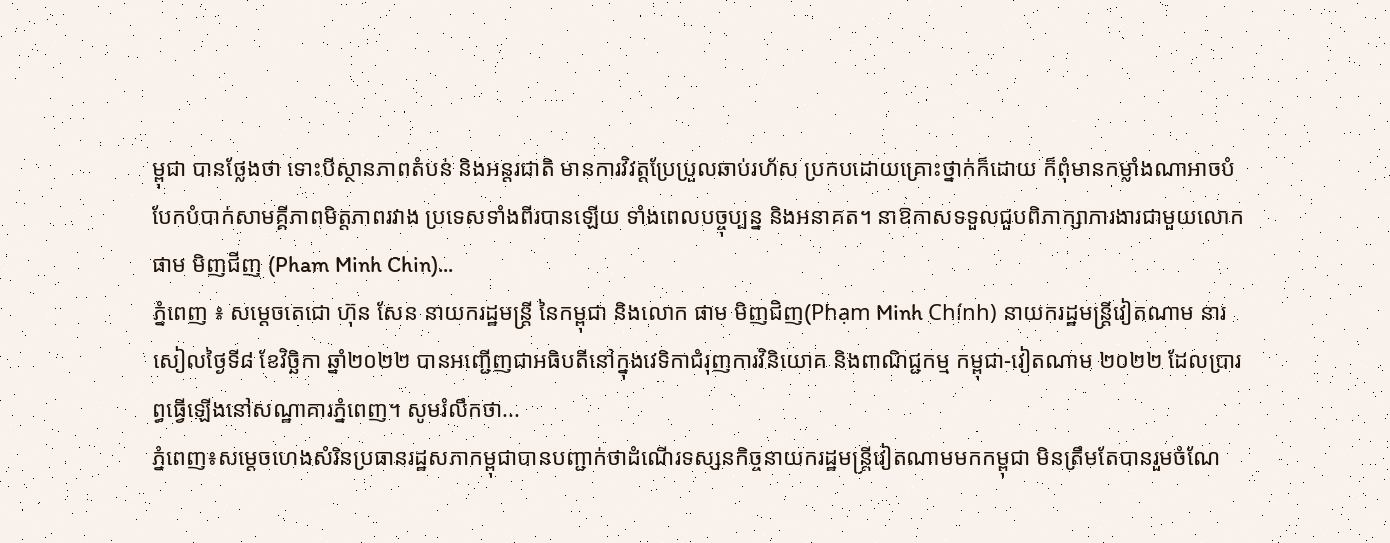ម្ពុជា បានថ្លែងថា ទោះបីស្ថានភាពតំបន់ និងអន្តរជាតិ មានការវិវត្តប្រែប្រួលឆាប់រហ័ស ប្រកបដោយគ្រោះថ្នាក់ក៏ដោយ ក៏ពុំមានកម្លាំងណាអាចបំបែកបំបាក់សាមគ្គីភាពមិត្តភាពរវាង ប្រទេសទាំងពីរបានឡើយ ទាំងពេលបច្ចុប្បន្ន និងអនាគត។ នាឱកាសទទួលជួបពិភាក្សាការងារជាមួយលោក ផាម មិញជីញ (Pham Minh Chin)...
ភ្នំពេញ ៖ សម្ដេចតេជោ ហ៊ុន សែន នាយករដ្ឋមន្ត្រី នៃកម្ពុជា និងលោក ផាម មិញជិញ(Phạm Minh Chính) នាយករដ្ឋមន្ត្រីវៀតណាម នារសៀលថ្ងៃទី៨ ខែវិច្ឆិកា ឆ្នាំ២០២២ បានអញ្ជើញជាអធិបតីនៅក្នុងវេទិកាជំរុញការវិនិយោគ និងពាណិជ្ជកម្ម កម្ពុជា-វៀតណាម ២០២២ ដែលប្រារព្ធធ្វើឡើងនៅសណ្ឋាគារភ្នំពេញ។ សូមរំលឹកថា...
ភ្នំពេញ៖សម្តេចហេងសំរិនប្រធានរដ្ឋសភាកម្ពុជាបានបញ្ជាក់ថាដំណើរទស្សនកិច្ចនាយករដ្ឋមន្រ្តីវៀតណាមមកកម្ពុជា មិនត្រឹមតែបានរួមចំណែ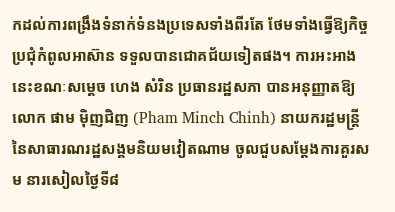កដល់ការពង្រឹងទំនាក់ទំនងប្រទេសទាំងពីរតែ ថែមទាំងធ្វើឱ្យកិច្ចប្រជុំកំពូលអាស៊ាន ទទួលបានជោគជ័យទៀតផង។ ការអះអាងនេះខណៈសម្តេច ហេង សំរិន ប្រធានរដ្ឋសភា បានអនុញ្ញាតឱ្យលោក ផាម ម៉ិញជិញ (Pham Minch Chinh) នាយករដ្ឋមន្រ្តី នៃសាធារណរដ្ឋសង្គមនិយមវៀតណាម ចូលជួបសម្តែងការគួរសម នារសៀលថ្ងៃទី៨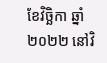ខែវិច្ឆិកា ឆ្នាំ២០២២ នៅវិ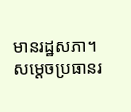មានរដ្ឋសភា។ សម្តេចប្រធានរ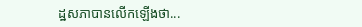ដ្ឋសភាបានលើកឡើងថា...